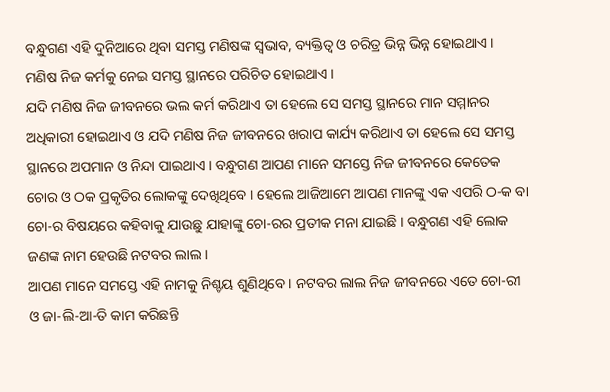ବନ୍ଧୁଗଣ ଏହି ଦୁନିଆରେ ଥିବା ସମସ୍ତ ମଣିଷଙ୍କ ସ୍ଵଭାବ, ବ୍ୟକ୍ତିତ୍ବ ଓ ଚରିତ୍ର ଭିନ୍ନ ଭିନ୍ନ ହୋଇଥାଏ । ମଣିଷ ନିଜ କର୍ମକୁ ନେଇ ସମସ୍ତ ସ୍ଥାନରେ ପରିଚିତ ହୋଇଥାଏ ।
ଯଦି ମଣିଷ ନିଜ ଜୀବନରେ ଭଲ କର୍ମ କରିଥାଏ ତା ହେଲେ ସେ ସମସ୍ତ ସ୍ଥାନରେ ମାନ ସମ୍ମାନର ଅଧିକାରୀ ହୋଇଥାଏ ଓ ଯଦି ମଣିଷ ନିଜ ଜୀବନରେ ଖରାପ କାର୍ଯ୍ୟ କରିଥାଏ ତା ହେଲେ ସେ ସମସ୍ତ ସ୍ଥାନରେ ଅପମାନ ଓ ନିନ୍ଦା ପାଇଥାଏ । ବନ୍ଧୁଗଣ ଆପଣ ମାନେ ସମସ୍ତେ ନିଜ ଜୀବନରେ କେତେକ ଚୋର ଓ ଠକ ପ୍ରକୃତିର ଲୋକଙ୍କୁ ଦେଖିଥିବେ । ହେଲେ ଆଜିଆମେ ଆପଣ ମାନଙ୍କୁ ଏକ ଏପରି ଠ-କ ବା ଚୋ-ର ବିଷୟରେ କହିବାକୁ ଯାଉଛୁ ଯାହାଙ୍କୁ ଚୋ-ରର ପ୍ରତୀକ ମନା ଯାଇଛି । ବନ୍ଧୁଗଣ ଏହି ଲୋକ ଜଣଙ୍କ ନାମ ହେଉଛି ନଟବର ଲାଲ ।
ଆପଣ ମାନେ ସମସ୍ତେ ଏହି ନାମକୁ ନିଶ୍ଚୟ ଶୁଣିଥିବେ । ନଟବର ଲାଲ ନିଜ ଜୀବନରେ ଏତେ ଚୋ-ରୀ ଓ ଜା-ଲି-ଆ-ତି କାମ କରିଛନ୍ତି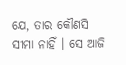ଯେ, ତାର କୌଣସି ସୀମା ନାହିଁ । ସେ ଆଜି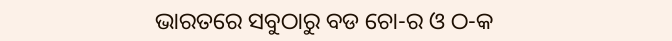ଭାରତରେ ସବୁଠାରୁ ବଡ ଚୋ-ର ଓ ଠ-କ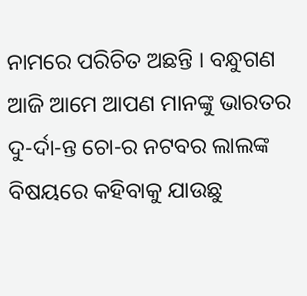ନାମରେ ପରିଚିତ ଅଛନ୍ତି । ବନ୍ଧୁଗଣ ଆଜି ଆମେ ଆପଣ ମାନଙ୍କୁ ଭାରତର ଦୁ-ର୍ଦା-ନ୍ତ ଚୋ-ର ନଟବର ଲାଲଙ୍କ ବିଷୟରେ କହିବାକୁ ଯାଉଛୁ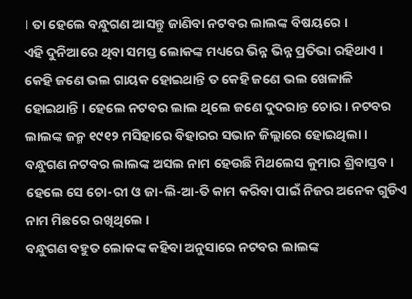। ତା ହେଲେ ବନ୍ଧୁଗଣ ଆସନ୍ତୁ ଜାଣିବା ନଟବର ଲାଲଙ୍କ ବିଷୟରେ ।
ଏହି ଦୁନିଆରେ ଥିବା ସମସ୍ତ ଲୋକଙ୍କ ମଧ୍ୟରେ ଭିନ୍ନ ଭିନ୍ନ ପ୍ରତିଭା ରହିଥାଏ । କେହି ଜଣେ ଭଲ ଗାୟକ ହୋଇଥାନ୍ତି ତ କେହି ଜଣେ ଭଲ ଖେଳାଳି ହୋଇଥାନ୍ତି । ହେଲେ ନଟବର ଲାଲ ଥିଲେ ଜଣେ ଦୁଦରାନ୍ତ ଚୋର । ନଟବର ଲାଲଙ୍କ ଜନ୍ମ ୧୯୧୨ ମସିହାରେ ବିହାରର ସଭାନ ଜିଲ୍ଲାରେ ହୋଇଥିଲା । ବନ୍ଧୁଗଣ ନଟବର ଲାଲଙ୍କ ଅସଲ ନାମ ହେଉଛି ମିଥଲେସ କୁମାର ଶ୍ରିବାସ୍ତବ । ହେଲେ ସେ ଚୋ-ରୀ ଓ ଜା-ଲି-ଆ-ତି କାମ କରିବା ପାଇଁ ନିଜର ଅନେକ ଗୁଡିଏ ନାମ ମିଛରେ ରଖିଥିଲେ ।
ବନ୍ଧୁଗଣ ବହୁତ ଲୋକଙ୍କ କହିବା ଅନୁସାରେ ନଟବର ଲାଲଙ୍କ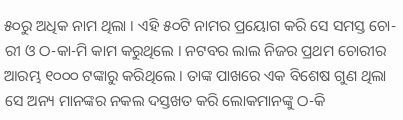୫୦ରୁ ଅଧିକ ନାମ ଥିଲା । ଏହି ୫୦ଟି ନାମର ପ୍ରୟୋଗ କରି ସେ ସମସ୍ତ ଚୋ-ରୀ ଓ ଠ-କା-ମି କାମ କରୁଥିଲେ । ନଟବର ଲାଲ ନିଜର ପ୍ରଥମ ଚୋରୀର ଆରମ୍ଭ ୧୦୦୦ ଟଙ୍କାରୁ କରିଥିଲେ । ତାଙ୍କ ପାଖରେ ଏକ ବିଶେଷ ଗୁଣ ଥିଲା ସେ ଅନ୍ୟ ମାନଙ୍କର ନକଲ ଦସ୍ତଖତ କରି ଲୋକମାନଙ୍କୁ ଠ-କି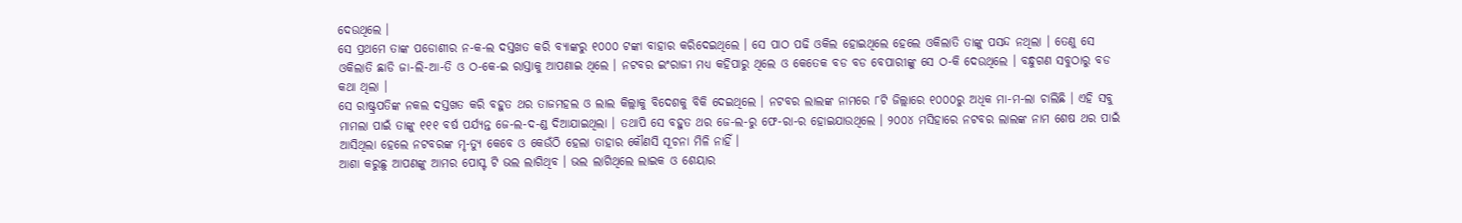ଦେଉଥିଲେ ।
ସେ ପ୍ରଥମେ ତାଙ୍କ ପଡୋଶୀର ନ-କ-ଲ ଦସ୍ତଖତ କରି ବ୍ୟାଙ୍କରୁ ୧୦୦୦ ଟଙ୍କା ବାହାର କରିଦେଇଥିଲେ । ସେ ପାଠ ପଢି ଓକିଲ ହୋଇଥିଲେ ହେଲେ ଓକିଲାତି ତାଙ୍କୁ ପସନ୍ଦ ନଥିଲା । ତେଣୁ ସେ ଓକିଲାତି ଛାଡି ଜା-ଲି-ଆ-ତି ଓ ଠ-କେ-ଇ ରାସ୍ତାକୁ ଆପଣାଇ ଥିଲେ । ନଟବର ଇଂରାଜୀ ମଧ୍ୟ କହିପାରୁ ଥିଲେ ଓ କେତେକ ବଡ ବଡ ବେପାରୀଙ୍କୁ ସେ ଠ-କି ଦେଉଥିଲେ । ବନ୍ଧୁଗଣ ସବୁଠାରୁ ବଡ କଥା ଥିଲା ।
ସେ ରାଷ୍ଟ୍ରପତିଙ୍କ ନକଲ ଦସ୍ତଖତ କରି ବହୁତ ଥର ତାଜମହଲ ଓ ଲାଲ କିଲ୍ଲାକୁ ବିଦେଶକୁ ବିକି ଦେଇଥିଲେ । ନଟବର ଲାଲଙ୍କ ନାମରେ ୮ଟି ଜିଲ୍ଲାରେ ୧୦୦୦ରୁ ଅଧିକ ମା-ମ-ଲା ଚାଲିଛି । ଏହି ସବୁ ମାମଲା ପାଇଁ ତାଙ୍କୁ ୧୧୧ ବର୍ଷ ପର୍ଯ୍ୟନ୍ତ ଜେ-ଲ-ଦ-ଣ୍ଡ ଦିଆଯାଇଥିଲା । ତଥାପି ସେ ବହୁତ ଥର ଜେ-ଲ-ରୁ ଫେ-ରା-ର ହୋଇଯାଉଥିଲେ । ୨୦୦୪ ମସିହାରେ ନଟବର ଲାଲଙ୍କ ନାମ ଶେଷ ଥର ପାଇଁ ଆସିଥିଲା ହେଲେ ନଟବରଙ୍କ ମୃ-ତ୍ୟୁ କେବେ ଓ କେଉଁଠି ହେଲା ତାହାର କୌଣସି ସୂଚନା ମିଳି ନାହିଁ ।
ଆଶା କରୁଛୁ ଆପଣଙ୍କୁ ଆମର ପୋସ୍ଟ ଟି ଭଲ ଲାଗିଥିବ । ଭଲ ଲାଗିଥିଲେ ଲାଇକ ଓ ଶେୟାର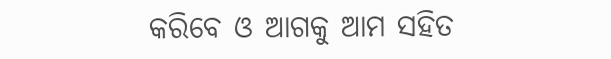କରିବେ ଓ ଆଗକୁ ଆମ ସହିତ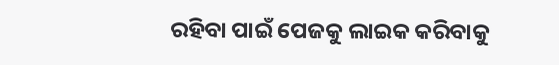ରହିବା ପାଇଁ ପେଜକୁ ଲାଇକ କରିବାକୁ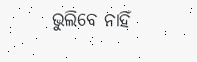ଭୁଲିବେ ନାହିଁ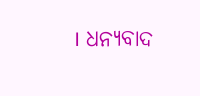। ଧନ୍ୟବାଦ